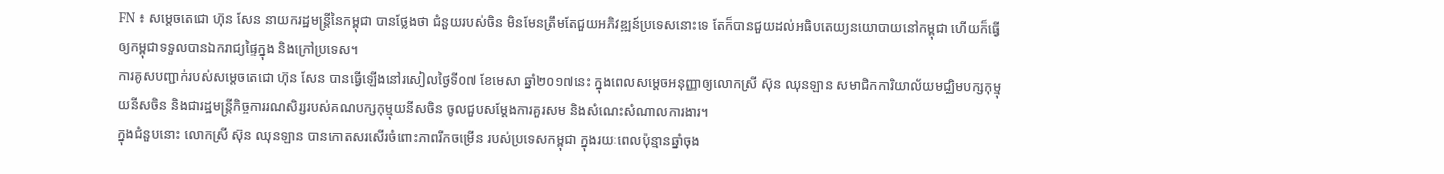FN ៖ សម្តេចតេជោ ហ៊ុន សែន នាយករដ្ឋមន្រ្តីនៃកម្ពុជា បានថ្លែងថា ជំនួយរបស់ចិន មិនមែនត្រឹមតែជួយអភិវឌ្ឍន៍ប្រទេសនោះទេ តែក៏បានជួយដល់អធិបតេយ្យនយោបាយនៅកម្ពុជា ហើយក៏ធ្វើឲ្យកម្ពុជាទទួលបានឯករាជ្យផ្ទៃក្នុង និងក្រៅប្រទេស។
ការគូសបញ្ជាក់របស់សម្តេចតេជោ ហ៊ុន សែន បានធ្វើឡើងនៅរសៀលថ្ងៃទី០៧ ខែមេសា ឆ្នាំ២០១៧នេះ ក្នុងពេលសម្តេចអនុញ្ញាឲ្យលោកស្រី ស៊ុន ឈុនឡាន សមាជិកការិយាល័យមជ្ឈិមបក្សកុម្មុយនីសចិន និងជារដ្ឋមន្ត្រីកិច្ចការរណសិរ្សរបស់គណបក្សកុម្មុយនីសចិន ចូលជួបសម្តែងការគួរសម និងសំណេះសំណាលការងារ។
ក្នុងជំនួបនោះ លោកស្រី ស៊ុន ឈុនឡាន បានកោតសរសើរចំពោះភាពរីកចម្រើន របស់ប្រទេសកម្ពុជា ក្នុងរយៈពេលប៉ុន្មានឆ្នាំចុង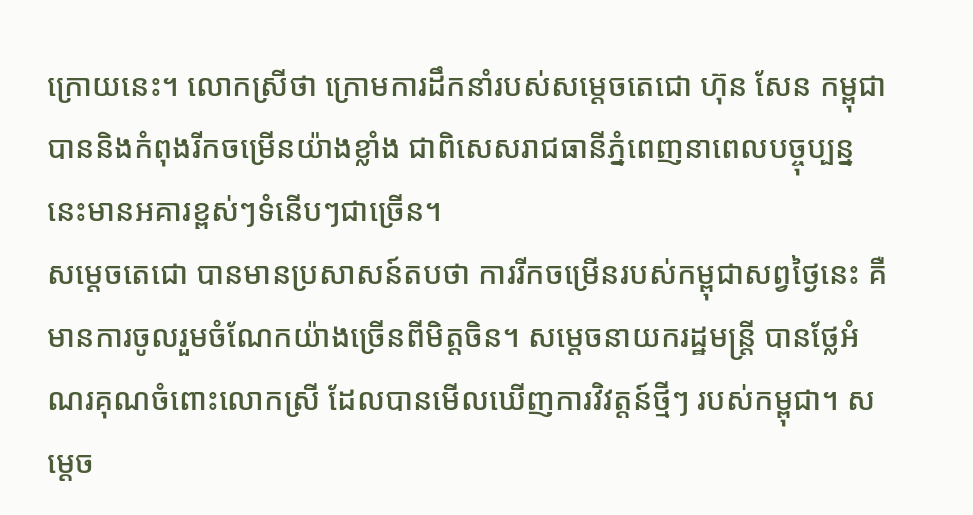ក្រោយនេះ។ លោកស្រីថា ក្រោមការដឹកនាំរបស់សម្តេចតេជោ ហ៊ុន សែន កម្ពុជា បាននិងកំពុងរីកចម្រើនយ៉ាងខ្លាំង ជាពិសេសរាជធានីភ្នំពេញនាពេលបច្ចុប្បន្ននេះមានអគារខ្ពស់ៗទំនើបៗជាច្រើន។
សម្តេចតេជោ បានមានប្រសាសន៍តបថា ការរីកចម្រើនរបស់កម្ពុជាសព្វថ្ងៃនេះ គឺមានការចូលរួមចំណែកយ៉ាងច្រើនពីមិត្តចិន។ សម្តេចនាយករដ្ឋមន្រ្តី បានថ្លែអំណរគុណចំពោះលោកស្រី ដែលបានមើលឃើញការវិវត្តន៍ថ្មីៗ របស់កម្ពុជា។ សម្តេច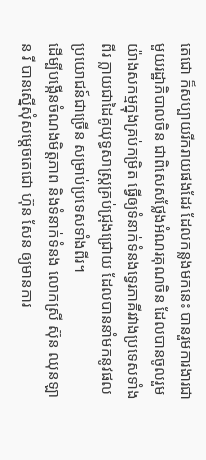តេជោ ក៏សប្បាយរីករាយផងដែរ ដែលកន្លងមកនេះ បានរួមការងារជាមួយរដ្ឋាភិបាលចិន ជាពិសេសថ្លែងអំណរគុណចិន ដែលបានចូលរួមយ៉ាងសកម្មក្នុងគ្រប់កម្រិត ធ្វើឲ្យទំនាក់ទំនងទ្វេរភាគីរវាងប្រទេសទាំងពីរ ក្លាយជាដៃគូយុទ្ធសាស្ត្រគ្រប់ជ្រុងជ្រោយ ដែលបាននាំមកនូវផលប្រយោជន៍ជាច្រើន សម្រាប់ប្រទេសទាំងពីរ។
ដើម្បីបង្កើនចំណងមិត្តភាព និងទំនាក់ទំនង លោកស្រី ស៊ុន ឈុនឡាន រី បានស្នើសុំសម្តេចតេជោ ហ៊ុន សែន ឲ្យមានការ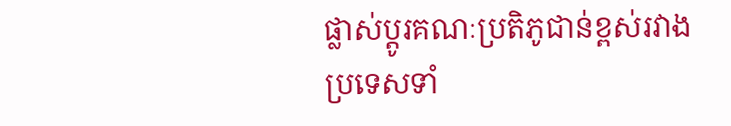ផ្លាស់ប្តូរគណៈប្រតិភូជាន់ខ្ពស់រវាងប្រទេសទាំ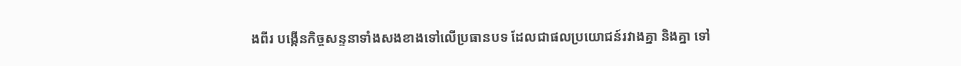ងពីរ បង្កើនកិច្ចសន្ទនាទាំងសងខាងទៅលើប្រធានបទ ដែលជាផលប្រយោជន៍រវាងគ្នា និងគ្នា ទៅ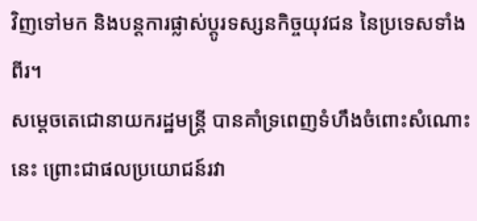វិញទៅមក និងបន្តការផ្លាស់ប្តូរទស្សនកិច្ចយុវជន នៃប្រទេសទាំងពីរ។
សម្តេចតេជោនាយករដ្ឋមន្ត្រី បានគាំទ្រពេញទំហឹងចំពោះសំណោះនេះ ព្រោះជាផលប្រយោជន៍រវា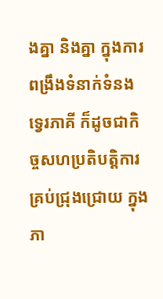ងគ្នា និងគ្នា ក្នុងការពង្រឹងទំនាក់ទំនងទ្វេរភាគី ក៏ដូចជាកិច្ចសហប្រតិបត្តិការគ្រប់ជ្រុងជ្រោយ ក្នុងភា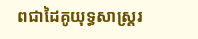ពជាដៃគូយុទ្ធសាស្ត្ររ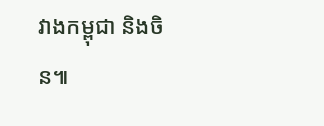វាងកម្ពុជា និងចិន៕